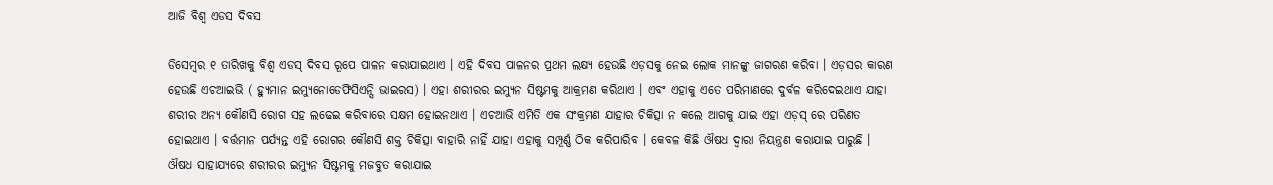ଆଜି ବିଶ୍ୱ ଏଡସ ଦିବସ

ଡିସେମ୍ବର ୧ ତାରିଖକୁ ବିଶ୍ୱ ଏଡସ୍ ଦିବସ ରୂପେ ପାଳନ କରାଯାଇଥାଏ । ଏହି ଦିବସ ପାଳନର ପ୍ରଥମ ଲକ୍ଷ୍ୟ ହେଉଛି ଏଡ଼ସକୁ ନେଇ ଲୋକ ମାନଙ୍କୁ ଜାଗରଣ କରିବା । ଏଡ଼ସର କାରଣ ହେଉଛି ଏଚଆଇଭି ( ହ୍ୟୁମାନ ଇମ୍ୟୁନୋଡେଫିସିଏନ୍ସି ଭାଇରସ) । ଏହା ଶରୀରର ଇମ୍ୟୁନ ସିଷ୍ଟମକୁ ଆକ୍ରମଣ କରିଥାଏ । ଏବଂ ଏହାକୁ ଏତେ ପରିମାଣରେ ଦୁର୍ବଳ କରିଦେଇଥାଏ ଯାହା ଶରୀର ଅନ୍ୟ କୌଣସି ରୋଗ ସହ ଲଢେଇ କରିବାରେ ସକ୍ଷମ ହୋଇନଥାଏ । ଏଚଆଭି ଏମିତି ଏକ ସଂକ୍ରମଣ ଯାହାର ଚିକିତ୍ସା ନ କଲେ ଆଗକୁ ଯାଇ ଏହା ଏଡ଼ସ୍ ରେ ପରିଣତ ହୋଇଥାଏ । ବର୍ତ୍ତମାନ ପର୍ଯ୍ୟନ୍ତ ଏହି ରୋଗର କୌଣସି ଶକ୍ତ ଚିକିତ୍ସା ବାହାରି ନାହିଁ ଯାହା ଏହାକୁ ସମ୍ପୂର୍ଣ୍ଣ ଠିକ କରିପାରିବ । କେବଳ କିଛି ଔଷଧ ଦ୍ୱାରା ନିୟନ୍ତ୍ରଣ କରାଯାଇ ପାରୁଛି । ଔଷଧ ସାହାଯ୍ୟରେ ଶରୀରର ଇମ୍ୟୁନ ସିଷ୍ଟମକୁ ମଜବୁତ କରାଯାଇ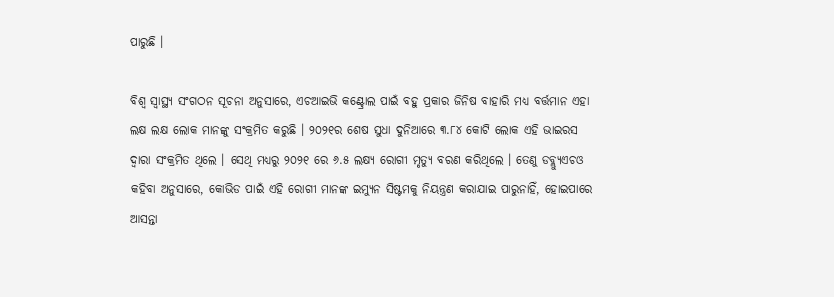ପାରୁଛି ।

ବିଶ୍ୱ ସ୍ୱାସ୍ଥ୍ୟ ସଂଗଠନ ସୂଚନା ଅନୁସାରେ, ଏଚଆଇଭି କଣ୍ଟ୍ରୋଲ ପାଇଁ ବହୁ ପ୍ରକାର ଜିନିଷ ବାହାରି ମଧ୍ୟ ବର୍ତ୍ତମାନ ଏହା ଲକ୍ଷ ଲକ୍ଷ ଲୋକ ମାନଙ୍କୁ ସଂକ୍ରମିତ କରୁଛି । ୨୦୨୧ର ଶେଷ ସୁଧା ଦୁନିଆରେ ୩.୮୪ କୋଟି ଲୋକ ଏହି ଭାଇରସ ଦ୍ୱାରା ସଂକ୍ରମିତ ଥିଲେ । ସେଥି ମଧ୍ୟରୁ ୨୦୨୧ ରେ ୬.୫ ଲକ୍ଷ୍ୟ ରୋଗୀ ମୃତ୍ୟୁ ବରଣ କରିଥିଲେ । ତେଣୁ ଡବ୍ଲ୍ୟୁଏଚଓ କହିବା ଅନୁସାରେ, କୋଭିଡ ପାଇଁ ଏହି ରୋଗୀ ମାନଙ୍କ ଇମ୍ୟୁନ ସିଷ୍ଟମକୁ ନିୟନ୍ତ୍ରଣ କରାଯାଇ ପାରୁନାହିଁ, ହୋଇପାରେ ଆସନ୍ତା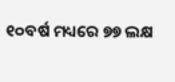୧୦ବର୍ଷ ମଧ୍ୟରେ ୭୭ ଲକ୍ଷ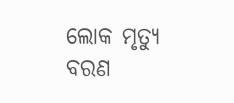ଲୋକ ମୃତ୍ୟୁ ବରଣ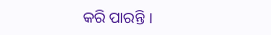କରି ପାରନ୍ତି ।